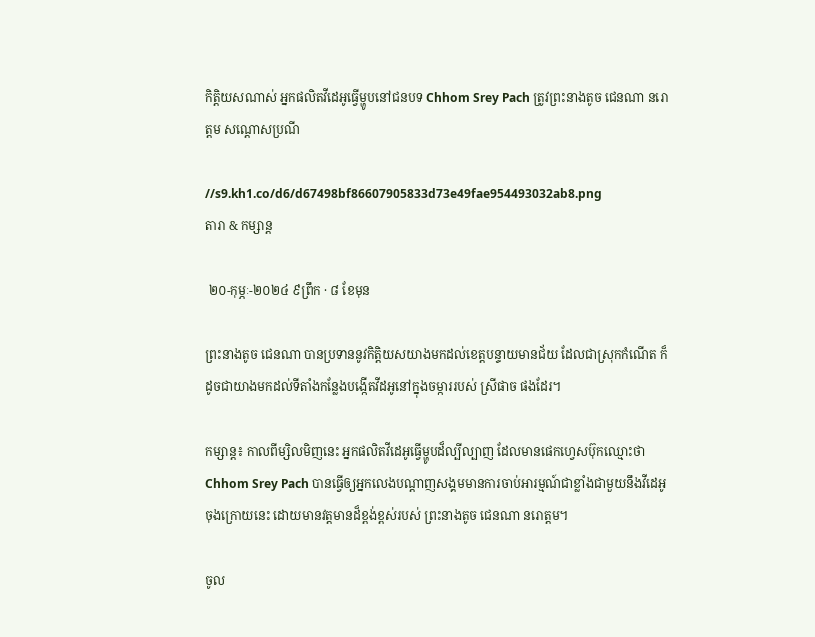កិត្តិយសណាស់ អ្នកផលិតវីដេអូធ្វើម្ហូបនៅជនបទ Chhom Srey Pach ត្រូវព្រះនាងតូច ជេនណា នរោត្តម សណ្ដោសប្រណី

//s9.kh1.co/d6/d67498bf86607905833d73e49fae954493032ab8.png
តារា & កម្សាន្ដ

 ២០-កុម្ភៈ-២០២៤ ៩ព្រឹក · ៨ ខែមុន

ព្រះនាងតូច ជេនណា បានប្រទាននូវកិត្តិយសយាងមកដល់ខេត្តបន្ទាយមានជ័យ ដែលជាស្រុកកំណើត ក៏ដូចជាយាងមកដល់ទីតាំងកន្លែងបង្កើតវីដអូនៅក្នុងចម្ការរបស់ ស្រីផាច ផងដែរ។

កម្សាន្ត៖ កាលពីម្សិលមិញនេះ អ្នកផលិតវីដេអូធ្វើម្ហូបដ៏ល្បីល្បាញ ដែលមានផេកហ្វេសប៊ុកឈ្មោះថា Chhom Srey Pach បានធ្វើឲ្យអ្នកលេងបណ្ដាញសង្គមមានការចាប់អារម្មណ៍ជាខ្លាំងជាមួយនឹងវីដេអូចុងក្រោយនេះ ដោយមានវត្តមានដ៏ខ្ពង់ខ្ពស់របស់ ព្រះនាងតូច ជេនណា នរោត្តម។

ចូល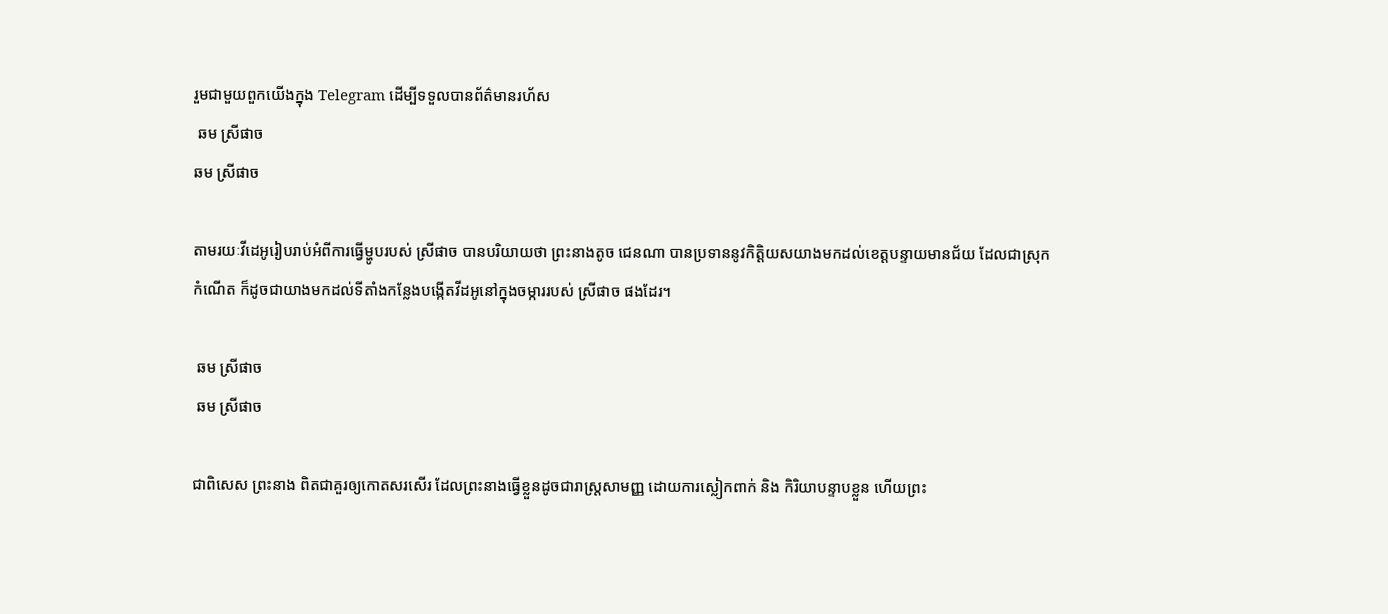រួមជាមួយពួកយើងក្នុង Telegram ដើម្បីទទួលបានព័ត៌មានរហ័ស
 ឆម ស្រីផាច
ឆម ស្រីផាច

តាមរយៈវីដេអូរៀបរាប់អំពីការធ្វើម្ហូបរបស់ ស្រីផាច បានបរិយាយថា ព្រះនាងតូច ជេនណា បានប្រទាននូវកិត្តិយសយាងមកដល់ខេត្តបន្ទាយមានជ័យ ដែលជាស្រុកកំណើត ក៏ដូចជាយាងមកដល់ទីតាំងកន្លែងបង្កើតវីដអូនៅក្នុងចម្ការរបស់ ស្រីផាច ផងដែរ។

 ឆម ស្រីផាច
 ឆម ស្រីផាច

ជាពិសេស ព្រះនាង ពិតជាគួរឲ្យកោតសរសើរ ដែលព្រះនាងធ្វើខ្លួនដូចជារាស្ត្រសាមញ្ញ ដោយការស្លៀកពាក់ និង កិរិយាបន្ទាបខ្លួន ហើយព្រះ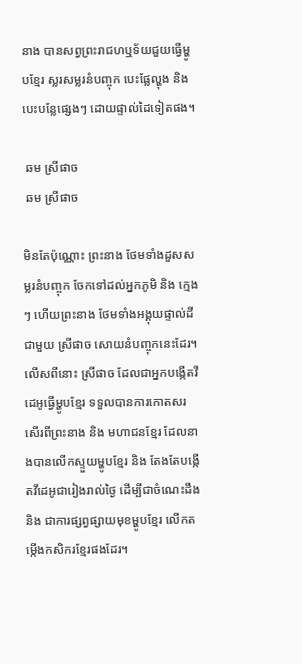នាង បានសព្វព្រះរាជហឬទ័យជួយធ្វើម្ហូបខ្មែរ ស្លរសម្លរនំបញ្ចុក បេះផ្លែល្ហុង និង បេះបន្លែផ្សេងៗ ដោយផ្ទាល់ដៃទៀតផង។

 ឆម ស្រីផាច
 ឆម ស្រីផាច

មិនតែប៉ុណ្ណោះ ព្រះនាង ថែមទាំងដួសសម្លរនំបញ្ចុក ចែកទៅដល់អ្នកភូមិ និង ក្មេងៗ ហើយព្រះនាង ថែមទាំងអង្គុយផ្ទាល់ដីជាមួយ ស្រីផាច សោយនំបញ្ចុកនេះដែរ។ លើសពីនោះ ស្រីផាច ដែលជាអ្នកបង្កើតវីដេអូធ្វើម្ហូបខ្មែរ ទទួលបានការកោតសរសើរពីព្រះនាង និង មហាជនខ្មែរ ដែលនាងបានលើកស្ទួយម្ហូបខ្មែរ និង តែងតែបង្កើតវីដេអូជារៀងរាល់ថ្ងៃ ដើម្បីជាចំណេះដឹង និង ជាការផ្សព្វផ្សាយមុខម្ហូបខ្មែរ លើកតម្កើងកសិករខ្មែរផងដែរ។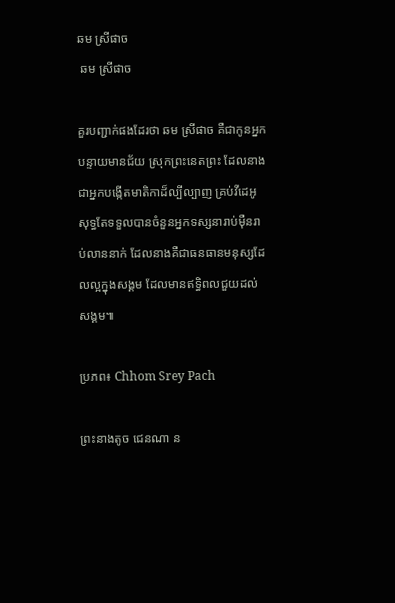ឆម ស្រីផាច
 ឆម ស្រីផាច

គួរបញ្ជាក់ផងដែរថា ឆម ស្រីផាច គឺជាកូនអ្នកបន្ទាយមានជ័យ ស្រុកព្រះនេតព្រះ ដែលនាងជាអ្នកបង្កើតមាតិកាដ៏ល្បីល្បាញ គ្រប់វីដេអូសុទ្ធតែទទួលបានចំនួនអ្នកទស្សនារាប់ម៉ឺនរាប់លាននាក់ ដែលនាងគឺជាធនធានមនុស្សដែលល្អក្នុងសង្គម ដែលមានឥទ្ធិពលជួយដល់សង្គម៕

ប្រភព៖ Chhom Srey Pach

ព្រះនាងតូច ជេនណា ន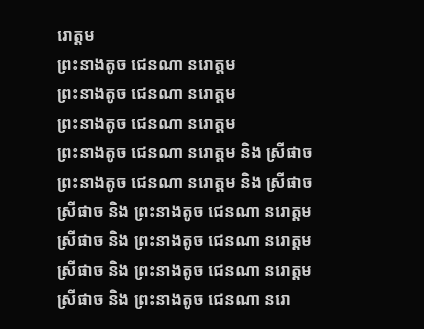រោត្តម
ព្រះនាងតូច ជេនណា នរោត្តម
ព្រះនាងតូច ជេនណា នរោត្តម
ព្រះនាងតូច ជេនណា នរោត្តម
ព្រះនាងតូច ជេនណា នរោត្តម និង ស្រីផាច
ព្រះនាងតូច ជេនណា នរោត្តម និង ស្រីផាច
ស្រីផាច និង ព្រះនាងតូច ជេនណា នរោត្តម
ស្រីផាច និង ព្រះនាងតូច ជេនណា នរោត្តម
ស្រីផាច និង ព្រះនាងតូច ជេនណា នរោត្តម
ស្រីផាច និង ព្រះនាងតូច ជេនណា នរោ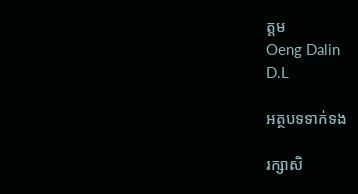ត្តម
Oeng Dalin
D.L

អត្ថបទទាក់ទង

រក្សាសិ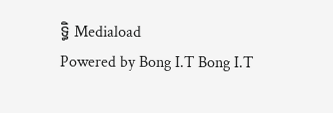ទ្ធិ Mediaload
Powered by Bong I.T Bong I.T